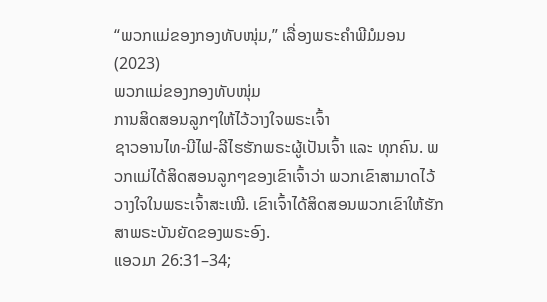“ພວກແມ່ຂອງກອງທັບໜຸ່ມ,” ເລື່ອງພຣະຄຳພີມໍມອນ (2023)
ພວກແມ່ຂອງກອງທັບໜຸ່ມ
ການສິດສອນລູກໆໃຫ້ໄວ້ວາງໃຈພຣະເຈົ້າ
ຊາວອານໄທ-ນີໄຟ-ລີໄຮຮັກພຣະຜູ້ເປັນເຈົ້າ ແລະ ທຸກຄົນ. ພວກແມ່ໄດ້ສິດສອນລູກໆຂອງເຂົາເຈົ້າວ່າ ພວກເຂົາສາມາດໄວ້ວາງໃຈໃນພຣະເຈົ້າສະເໝີ. ເຂົາເຈົ້າໄດ້ສິດສອນພວກເຂົາໃຫ້ຮັກສາພຣະບັນຍັດຂອງພຣະອົງ.
ແອວມາ 26:31–34;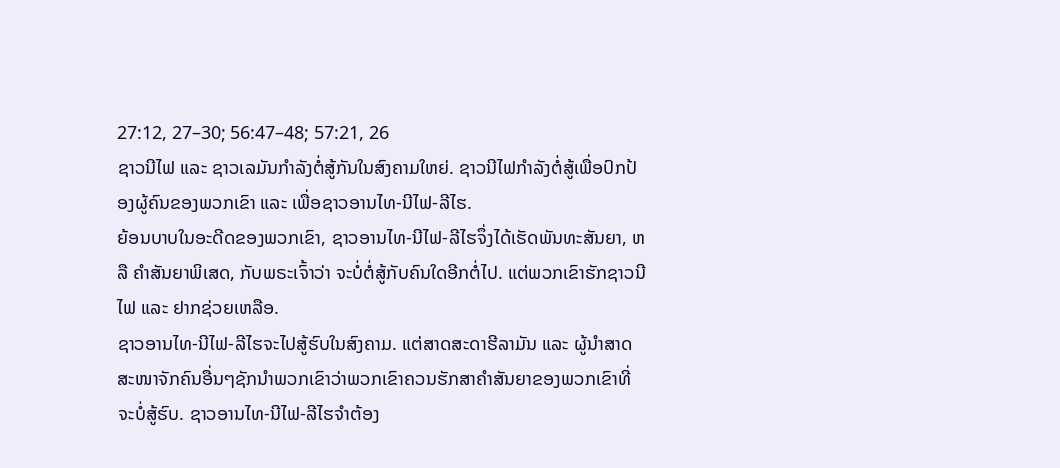27:12, 27–30; 56:47–48; 57:21, 26
ຊາວນີໄຟ ແລະ ຊາວເລມັນກຳລັງຕໍ່ສູ້ກັນໃນສົງຄາມໃຫຍ່. ຊາວນີໄຟກຳລັງຕໍ່ສູ້ເພື່ອປົກປ້ອງຜູ້ຄົນຂອງພວກເຂົາ ແລະ ເພື່ອຊາວອານໄທ-ນີໄຟ-ລີໄຮ.
ຍ້ອນບາບໃນອະດີດຂອງພວກເຂົາ, ຊາວອານໄທ-ນີໄຟ-ລີໄຮຈຶ່ງໄດ້ເຮັດພັນທະສັນຍາ, ຫລື ຄຳສັນຍາພິເສດ, ກັບພຣະເຈົ້າວ່າ ຈະບໍ່ຕໍ່ສູ້ກັບຄົນໃດອີກຕໍ່ໄປ. ແຕ່ພວກເຂົາຮັກຊາວນີໄຟ ແລະ ຢາກຊ່ວຍເຫລືອ.
ຊາວອານໄທ-ນີໄຟ-ລີໄຮຈະໄປສູ້ຮົບໃນສົງຄາມ. ແຕ່ສາດສະດາຮີລາມັນ ແລະ ຜູ້ນຳສາດສະໜາຈັກຄົນອື່ນໆຊັກນຳພວກເຂົາວ່າພວກເຂົາຄວນຮັກສາຄຳສັນຍາຂອງພວກເຂົາທີ່ຈະບໍ່ສູ້ຮົບ. ຊາວອານໄທ-ນີໄຟ-ລີໄຮຈຳຕ້ອງ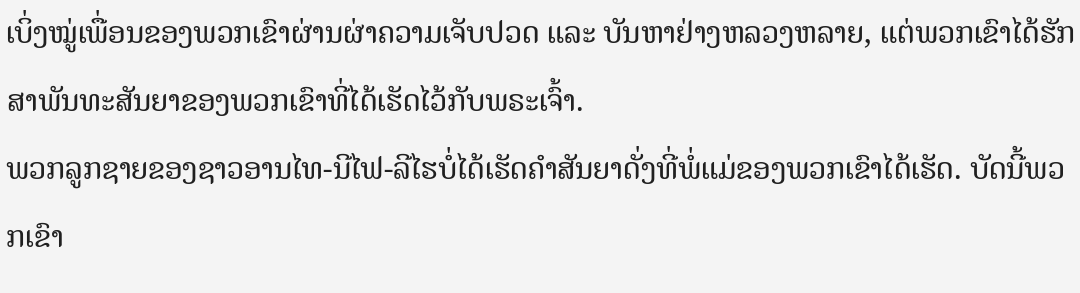ເບິ່ງໝູ່ເພື່ອນຂອງພວກເຂົາຜ່ານຜ່າຄວາມເຈັບປວດ ແລະ ບັນຫາຢ່າງຫລວງຫລາຍ, ແຕ່ພວກເຂົາໄດ້ຮັກສາພັນທະສັນຍາຂອງພວກເຂົາທີ່ໄດ້ເຮັດໄວ້ກັບພຣະເຈົ້າ.
ພວກລູກຊາຍຂອງຊາວອານໄທ-ນີໄຟ-ລີໄຮບໍ່ໄດ້ເຮັດຄຳສັນຍາດັ່ງທີ່ພໍ່ແມ່ຂອງພວກເຂົາໄດ້ເຮັດ. ບັດນີ້ພວກເຂົາ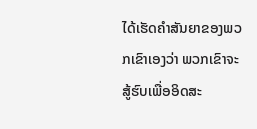ໄດ້ເຮັດຄຳສັນຍາຂອງພວກເຂົາເອງວ່າ ພວກເຂົາຈະສູ້ຮົບເພື່ອອິດສະ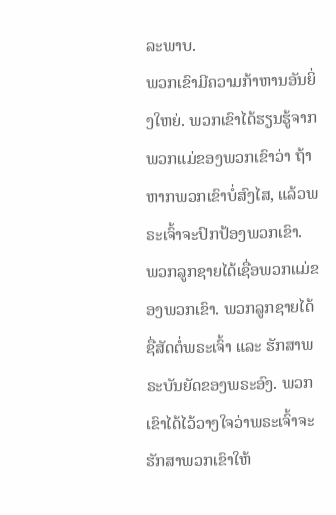ລະພາບ.
ພວກເຂົາມີຄວາມກ້າຫານອັນຍິ່ງໃຫຍ່. ພວກເຂົາໄດ້ຮຽນຮູ້ຈາກພວກແມ່ຂອງພວກເຂົາວ່າ ຖ້າຫາກພວກເຂົາບໍ່ສົງໄສ, ແລ້ວພຣະເຈົ້າຈະປົກປ້ອງພວກເຂົາ.
ພວກລູກຊາຍໄດ້ເຊື່ອພວກແມ່ຂອງພວກເຂົາ. ພວກລູກຊາຍໄດ້ຊື່ສັດຕໍ່ພຣະເຈົ້າ ແລະ ຮັກສາພຣະບັນຍັດຂອງພຣະອົງ. ພວກເຂົາໄດ້ໄວ້ວາງໃຈວ່າພຣະເຈົ້າຈະຮັກສາພວກເຂົາໃຫ້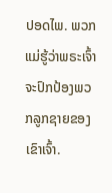ປອດໄພ. ພວກແມ່ຮູ້ວ່າພຣະເຈົ້າຈະປົກປ້ອງພວກລູກຊາຍຂອງເຂົາເຈົ້າ.